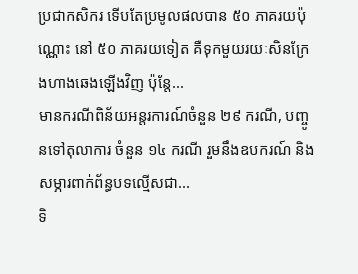ប្រជាកសិករ ទើបតែប្រមូលផលបាន ៥០ ភាគរយប៉ុណ្ណោះ នៅ ៥០ ភាគរយទៀត គឺទុកមួយរយៈសិនក្រែងហាងឆេងឡើងវិញ ប៉ុន្តែ...
មានករណីពិន័យអន្តរការណ៍ចំនួន ២៩ ករណី, បញ្ចូនទៅតុលាការ ចំនួន ១៤ ករណី រួមនឹងឧបករណ៍ និងសម្ភារពាក់ព័ន្ធបទល្មើសជា...
ទិ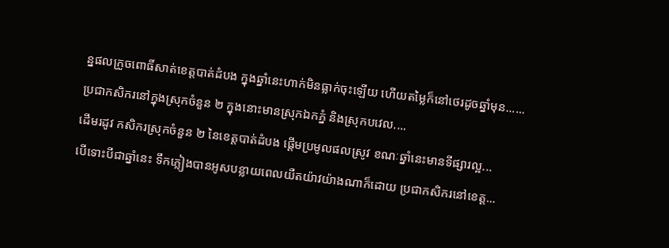ន្នផលក្រូចពោធិ៍សាត់ខេត្តបាត់ដំបង ក្នុងឆ្នាំនេះហាក់មិនធ្លាក់ចុះឡើយ ហើយតម្លៃក៏នៅថេរដូចឆ្នាំមុន......
ប្រជាកសិករនៅក្នុងស្រុកចំនួន ២ ក្នុងនោះមានស្រុកឯកភ្នំ និងស្រុកបវេល....
ដើមរដូវ កសិករស្រុកចំនួន ២ នៃខេត្តបាត់ដំបង ផ្តើមប្រមូលផលស្រូវ ខណៈឆ្នាំនេះមានទីផ្សារល្អ...
បើទោះបីជាឆ្នាំនេះ ទឹកភ្លៀងបានអូសបន្លាយពេលយឺតយ៉ាវយ៉ាងណាក៏ដោយ ប្រជាកសិករនៅខេត្ត...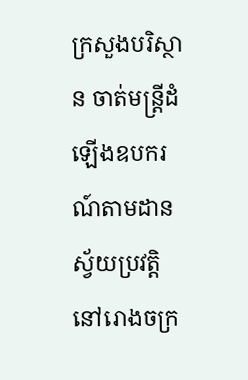ក្រសួងបរិស្ថាន ចាត់មន្ត្រីដំឡើងឧបករណ៍តាមដានស្វ័យប្រវត្តិ នៅរោងចក្រ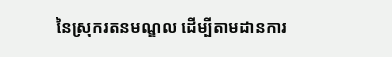នៃស្រុករតនមណ្ឌល ដើម្បីតាមដានការ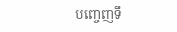បញ្ចេញទឹ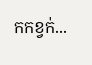កកខ្វក់...